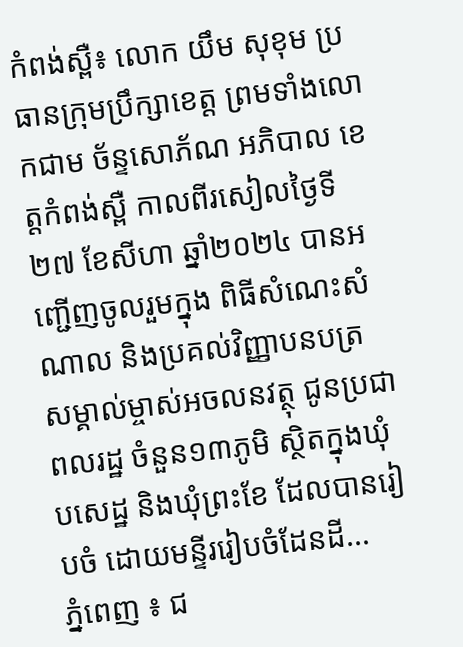កំពង់ស្ពឺ៖ លោក យឹម សុខុម ប្រធានក្រុមប្រឹក្សាខេត្ត ព្រមទាំងលោកជាម ច័ន្ទសោភ័ណ អភិបាល ខេត្តកំពង់ស្ពឺ កាលពីរសៀលថ្ងៃទី២៧ ខែសីហា ឆ្នាំ២០២៤ បានអញ្ជើញចូលរួមក្នុង ពិធីសំណេះសំណាល និងប្រគល់វិញ្ញាបនបត្រ សម្គាល់ម្ចាស់អចលនវត្ថុ ជូនប្រជាពលរដ្ឋ ចំនួន១៣ភូមិ ស្ថិតក្នុងឃុំបសេដ្ឋ និងឃុំព្រះខែ ដែលបានរៀបចំ ដោយមន្ទីររៀបចំដែនដី...
ភ្នំពេញ ៖ ជ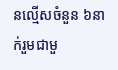នល្មើសចំនួន ៦នាក់រួមជាមួ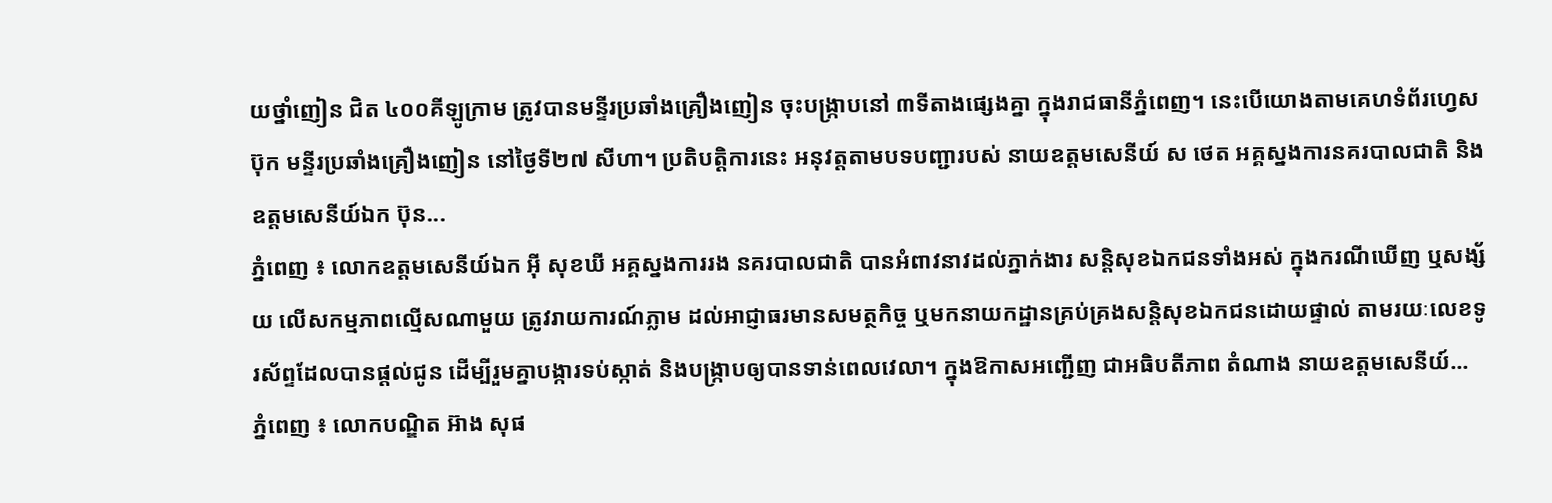យថ្នាំញៀន ជិត ៤០០គីឡូក្រាម ត្រូវបានមន្ទីរប្រឆាំងគ្រឿងញៀន ចុះបង្ក្រាបនៅ ៣ទីតាងផ្សេងគ្នា ក្នុងរាជធានីភ្នំពេញ។ នេះបើយោងតាមគេហទំព័រហ្វេសប៊ុក មន្ទីរប្រឆាំងគ្រឿងញៀន នៅថ្ងៃទី២៧ សីហា។ ប្រតិបត្ដិការនេះ អនុវត្តតាមបទបញ្ជារបស់ នាយឧត្តមសេនីយ៍ ស ថេត អគ្គស្នងការនគរបាលជាតិ និងឧត្តមសេនីយ៍ឯក ប៊ុន...
ភ្នំពេញ ៖ លោកឧត្តមសេនីយ៍ឯក អ៊ី សុខឃី អគ្គស្នងការរង នគរបាលជាតិ បានអំពាវនាវដល់ភ្នាក់ងារ សន្ដិសុខឯកជនទាំងអស់ ក្នុងករណីឃើញ ឬសង្ស័យ លើសកម្មភាពល្មើសណាមួយ ត្រូវរាយការណ៍ភ្លាម ដល់អាជ្ញាធរមានសមត្ថកិច្ច ឬមកនាយកដ្ឋានគ្រប់គ្រងសន្ដិសុខឯកជនដោយផ្ទាល់ តាមរយៈលេខទូរស័ព្ទដែលបានផ្ដល់ជូន ដើម្បីរួមគ្នាបង្ការទប់ស្កាត់ និងបង្ក្រាបឲ្យបានទាន់ពេលវេលា។ ក្នុងឱកាសអញ្ជើញ ជាអធិបតីភាព តំណាង នាយឧត្តមសេនីយ៍...
ភ្នំពេញ ៖ លោកបណ្ឌិត អ៊ាង សុផ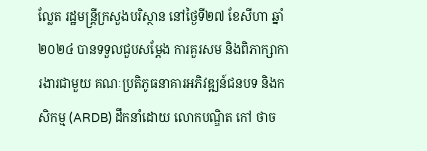ល្លែត រដ្ឋមន្រ្តីក្រសួងបរិស្ថាន នៅថ្ងៃទី២៧ ខែសីហា ឆ្នាំ២០២៤ បានទទួលជួបសម្ដែង ការគួរសម និងពិភាក្សាការងារជាមួយ គណៈប្រតិភូធនាគារអភិវឌ្ឍន៍ជនបទ និងកសិកម្ម (ARDB) ដឹកនាំដោយ លោកបណ្ឌិត កៅ ថាច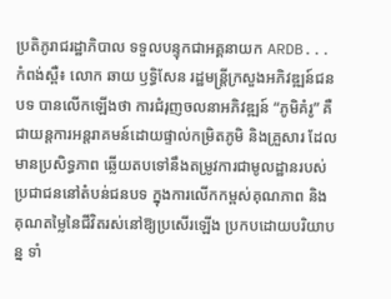ប្រតិភូរាជរដ្ឋាភិបាល ទទួលបន្ទុកជាអគ្គនាយក ARDB...
កំពង់ស្ពឺ៖ លោក ឆាយ ឫទ្ធិសែន រដ្ឋមន្រ្ដីក្រសួងអភិវឌ្ឍន៍ជនបទ បានលើកឡើងថា ការជំរុញចលនាអភិវឌ្ឍន៍ “ភូមិគំរូ” គឺជាយន្តការអន្តរាគមន៍ដោយផ្ទាល់កម្រិតភូមិ និងគ្រួសារ ដែលមានប្រសិទ្ធភាព ឆ្លើយតបទៅនឹងតម្រូវការជាមូលដ្ឋានរបស់ប្រជាជននៅតំបន់ជនបទ ក្នុងការលើកកម្ពស់គុណភាព និងគុណតម្លៃនៃជីវិតរស់នៅឱ្យប្រសើរឡើង ប្រកបដោយបរិយាបន្ន ទាំ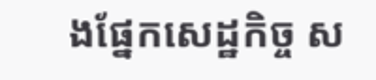ងផ្នែកសេដ្ឋកិច្ច ស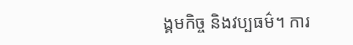ង្គមកិច្ច និងវប្បធម៌។ ការ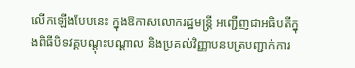លើកឡើងបែបនេះ ក្នុងឱកាសលោករដ្ឋមន្រ្តី អញ្ជើញជាអធិបតីក្នុងពិធីបិទវគ្គបណ្ដុះបណ្ដាល និងប្រគល់វិញ្ញាបនបត្របញ្ជាក់ការ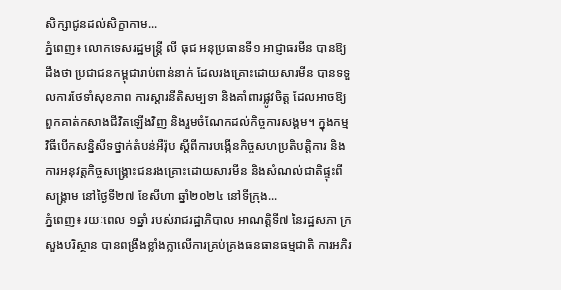សិក្សាជូនដល់សិក្ខាកាម...
ភ្នំពេញ៖ លោកទេសរដ្ឋមន្រ្តី លី ធុជ អនុប្រធានទី១ អាជ្ញាធរមីន បានឱ្យដឹងថា ប្រជាជនកម្ពុជារាប់ពាន់នាក់ ដែលរងគ្រោះដោយសារមីន បានទទួលការថែទាំសុខភាព ការស្តារនីតិសម្បទា និងគាំពារផ្លូវចិត្ត ដែលអាចឱ្យពួកគាត់កសាងជីវិតឡើងវិញ និងរួមចំណែកដល់កិច្ចការសង្គម។ ក្នុងកម្មវិធីបើកសន្និសីទថ្នាក់តំបន់អឺរ៉ុប ស្តីពីការបង្កើនកិច្ចសហប្រតិបត្តិការ និងការអនុវត្តកិច្ចសង្រ្គោះជនរងគ្រោះដោយសារមីន និងសំណល់ជាតិផ្ទុះពីសង្រ្គាម នៅថ្ងៃទី២៧ ខែសីហា ឆ្នាំ២០២៤ នៅទីក្រុង...
ភ្នំពេញ៖ រយៈពេល ១ឆ្នាំ របស់រាជរដ្ឋាភិបាល អាណត្តិទី៧ នៃរដ្ឋសភា ក្រសួងបរិស្ថាន បានពង្រឹងខ្លាំងក្លាលើការគ្រប់គ្រងធនធានធម្មជាតិ ការអភិរ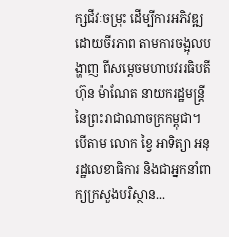ក្សជីវៈចម្រុះ ដើម្បីការអភិវឌ្ឍដោយចីរភាព តាមការចង្អុលបង្ហាញ ពីសម្តេចមហាបវររធិបតី ហ៊ុន ម៉ាណែត នាយករដ្ឋមន្រ្តី នៃព្រះរាជាណាចក្រកម្ពុជា។ បើតាម លោក ខ្វៃ អាទិត្យា អនុរដ្ឋលេខាធិការ និងជាអ្នកនាំពាក្យក្រសួងបរិស្ថាន...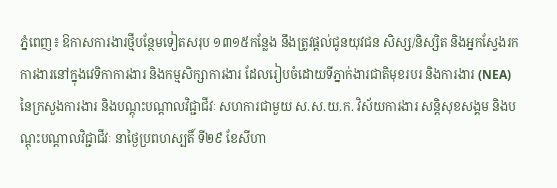ភ្នំពេញ៖ ឱកាសការងារថ្មីបន្ថែមទៀតសរុប ១៣១៥កន្លែង នឹងត្រូវផ្តល់ជូនយុវជន សិស្ស/និស្សិត និងអ្នកស្វែងរកការងារនៅក្នុងវេទិកាការងារ និងកម្មសិក្សាការងារ ដែលរៀបចំដោយទីភ្នាក់ងារជាតិមុខរបរ និងការងារ (NEA) នៃក្រសួងការងារ និងបណ្តុះបណ្តាលវិជ្ជាជីវៈ សហការជាមួយ ស.ស.យ.ក. វិស័យការងារ សន្តិសុខសង្គម និងបណ្តុះបណ្តាលវិជ្ជាជីវៈ នាថ្ងៃប្រពហស្បតិ៍ ទី២៩ ខែសីហា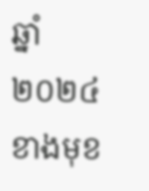ឆ្នាំ២០២៤ ខាងមុខ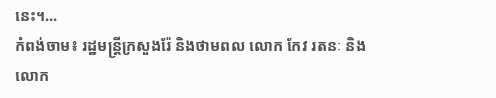នេះ។...
កំពង់ចាម៖ រដ្ឋមន្ត្រីក្រសួងរ៉ែ និងថាមពល លោក កែវ រតនៈ និងលោក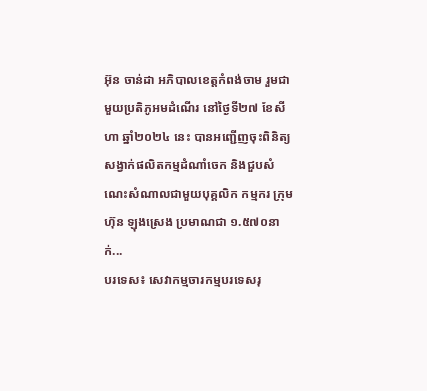អ៊ុន ចាន់ដា អភិបាលខេត្តកំពង់ចាម រួមជាមួយប្រតិភូអមដំណើរ នៅថ្ងៃទី២៧ ខែសីហា ឆ្នាំ២០២៤ នេះ បានអញ្ជើញចុះពិនិត្យសង្វាក់ផលិតកម្មដំណាំចេក និងជួបសំណេះសំណាលជាមួយបុគ្គលិក កម្មករ ក្រុម ហ៊ុន ឡុងស្រេង ប្រមាណជា ១.៥៧០នាក់...
បរទេស៖ សេវាកម្មចារកម្មបរទេសរុ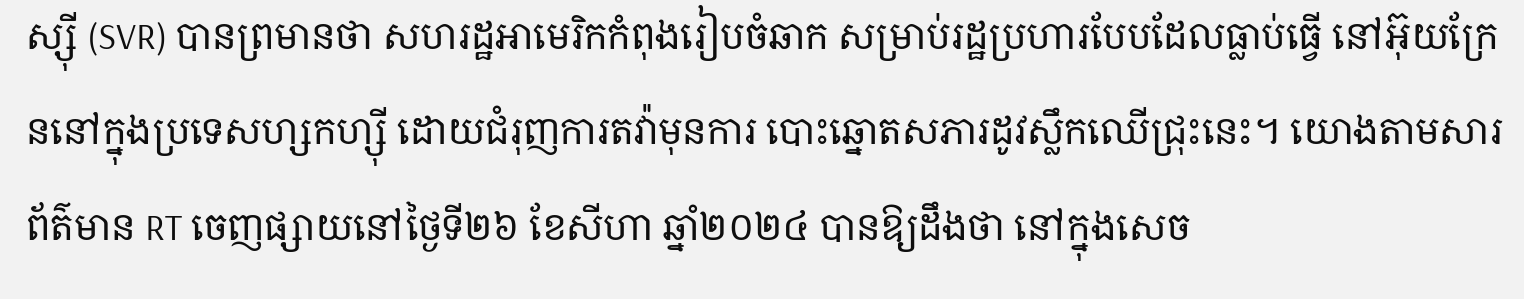ស្ស៊ី (SVR) បានព្រមានថា សហរដ្ឋអាមេរិកកំពុងរៀបចំឆាក សម្រាប់រដ្ឋប្រហារបែបដែលធ្លាប់ធ្វើ នៅអ៊ុយក្រែននៅក្នុងប្រទេសហ្សកហ្ស៊ី ដោយជំរុញការតវ៉ាមុនការ បោះឆ្នោតសភារដូវស្លឹកឈើជ្រុះនេះ។ យោងតាមសារព័ត៌មាន RT ចេញផ្សាយនៅថ្ងៃទី២៦ ខែសីហា ឆ្នាំ២០២៤ បានឱ្យដឹងថា នៅក្នុងសេច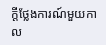ក្តីថ្លែងការណ៍មួយកាល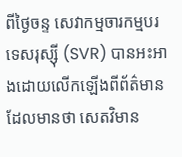ពីថ្ងៃចន្ទ សេវាកម្មចារកម្មបរទេសរុស្ស៊ី (SVR) បានអះអាងដោយលើកឡើងពីព័ត៌មានដែលមានថា សេតវិមាន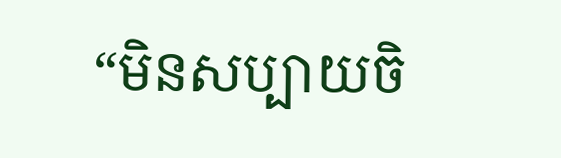“មិនសប្បាយចិ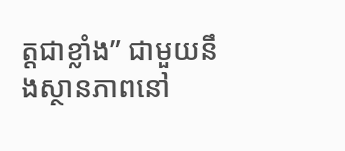ត្តជាខ្លាំង” ជាមួយនឹងស្ថានភាពនៅ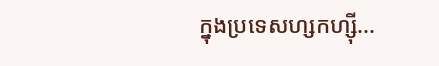ក្នុងប្រទេសហ្សកហ្ស៊ី...